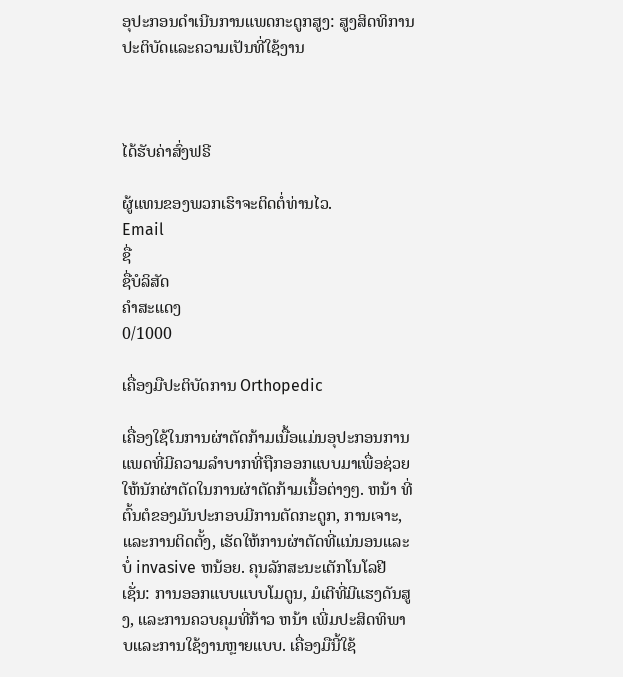ອຸປະກອນດຳເນີນການແພດກະດູກສູງ: ສູງສິດທິການປະຕິບັດແລະຄວາມເປັນທີ່ໃຊ້ງານ



ໄດ້ຮັບຄ່າສົ່ງຟຣີ

ຜູ້ແທນຂອງພວກເຮົາຈະຕິດຕໍ່ທ່ານໄວ.
Email
ຊື່
ຊື່ບໍລິສັດ
ຄຳສະແດງ
0/1000

ເຄື່ອງມືປະຕິບັດການ Orthopedic

ເຄື່ອງໃຊ້ໃນການຜ່າຕັດກ້າມເນື້ອແມ່ນອຸປະກອນການແພດທີ່ມີຄວາມລໍາບາກທີ່ຖືກອອກແບບມາເພື່ອຊ່ວຍໃຫ້ນັກຜ່າຕັດໃນການຜ່າຕັດກ້າມເນື້ອຕ່າງໆ. ຫນ້າ ທີ່ຕົ້ນຕໍຂອງມັນປະກອບມີການຕັດກະດູກ, ການເຈາະ, ແລະການຕິດຕັ້ງ, ເຮັດໃຫ້ການຜ່າຕັດທີ່ແນ່ນອນແລະບໍ່ invasive ຫນ້ອຍ. ຄຸນລັກສະນະເຕັກໂນໂລຢີເຊັ່ນ: ການອອກແບບແບບໂມດູນ, ມໍເຕີທີ່ມີແຮງດັນສູງ, ແລະການຄວບຄຸມທີ່ກ້າວ ຫນ້າ ເພີ່ມປະສິດທິພາບແລະການໃຊ້ງານຫຼາຍແບບ. ເຄື່ອງມືນີ້ໃຊ້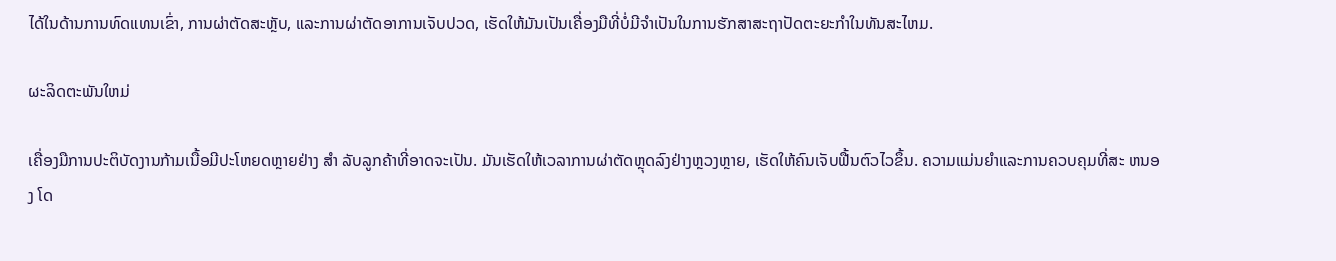ໄດ້ໃນດ້ານການທົດແທນເຂົ່າ, ການຜ່າຕັດສະຫຼັບ, ແລະການຜ່າຕັດອາການເຈັບປວດ, ເຮັດໃຫ້ມັນເປັນເຄື່ອງມືທີ່ບໍ່ມີຈໍາເປັນໃນການຮັກສາສະຖາປັດຕະຍະກໍາໃນທັນສະໄຫມ.

ຜະລິດຕະພັນໃຫມ່

ເຄື່ອງມືການປະຕິບັດງານກ້າມເນື້ອມີປະໂຫຍດຫຼາຍຢ່າງ ສໍາ ລັບລູກຄ້າທີ່ອາດຈະເປັນ. ມັນເຮັດໃຫ້ເວລາການຜ່າຕັດຫຼຸດລົງຢ່າງຫຼວງຫຼາຍ, ເຮັດໃຫ້ຄົນເຈັບຟື້ນຕົວໄວຂຶ້ນ. ຄວາມແມ່ນຍໍາແລະການຄວບຄຸມທີ່ສະ ຫນອງ ໂດ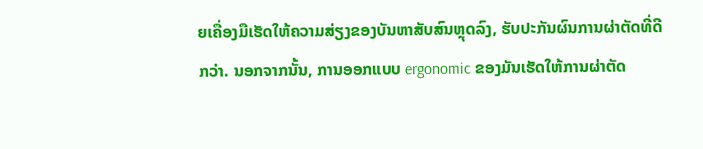ຍເຄື່ອງມືເຮັດໃຫ້ຄວາມສ່ຽງຂອງບັນຫາສັບສົນຫຼຸດລົງ, ຮັບປະກັນຜົນການຜ່າຕັດທີ່ດີກວ່າ. ນອກຈາກນັ້ນ, ການອອກແບບ ergonomic ຂອງມັນເຮັດໃຫ້ການຜ່າຕັດ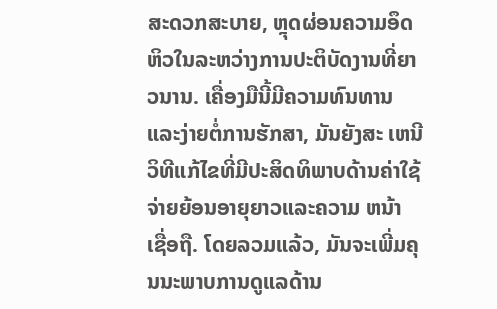ສະດວກສະບາຍ, ຫຼຸດຜ່ອນຄວາມອຶດຫິວໃນລະຫວ່າງການປະຕິບັດງານທີ່ຍາວນານ. ເຄື່ອງມືນີ້ມີຄວາມທົນທານແລະງ່າຍຕໍ່ການຮັກສາ, ມັນຍັງສະ ເຫນີ ວິທີແກ້ໄຂທີ່ມີປະສິດທິພາບດ້ານຄ່າໃຊ້ຈ່າຍຍ້ອນອາຍຸຍາວແລະຄວາມ ຫນ້າ ເຊື່ອຖື. ໂດຍລວມແລ້ວ, ມັນຈະເພີ່ມຄຸນນະພາບການດູແລດ້ານ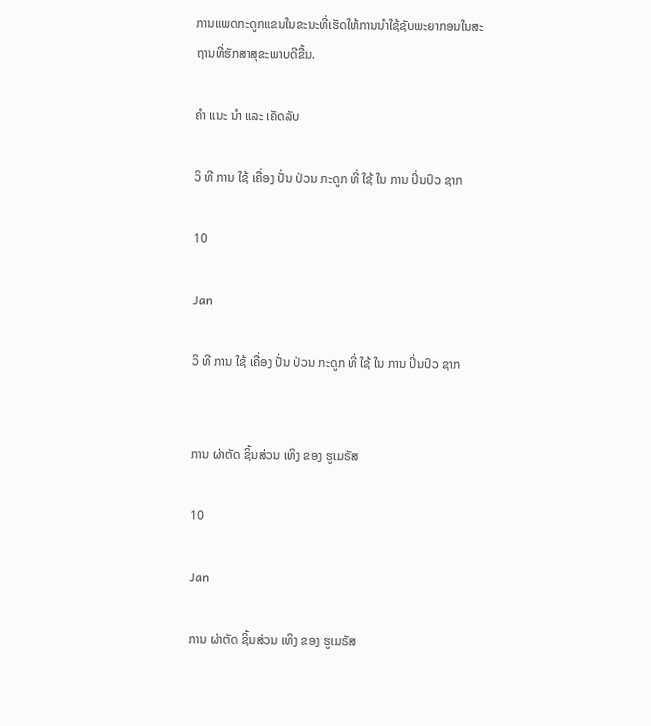ການແພດກະດູກແຂນໃນຂະນະທີ່ເຮັດໃຫ້ການນໍາໃຊ້ຊັບພະຍາກອນໃນສະຖານທີ່ຮັກສາສຸຂະພາບດີຂື້ນ.

ຄໍາ ແນະ ນໍາ ແລະ ເຄັດລັບ

ວິ ທີ ການ ໃຊ້ ເຄື່ອງ ປັ່ນ ປ່ວນ ກະດູກ ທີ່ ໃຊ້ ໃນ ການ ປິ່ນປົວ ຊາກ

10

Jan

ວິ ທີ ການ ໃຊ້ ເຄື່ອງ ປັ່ນ ປ່ວນ ກະດູກ ທີ່ ໃຊ້ ໃນ ການ ປິ່ນປົວ ຊາກ


ການ ຜ່າຕັດ ຊິ້ນສ່ວນ ເທິງ ຂອງ ຮູເມຣັສ

10

Jan

ການ ຜ່າຕັດ ຊິ້ນສ່ວນ ເທິງ ຂອງ ຮູເມຣັສ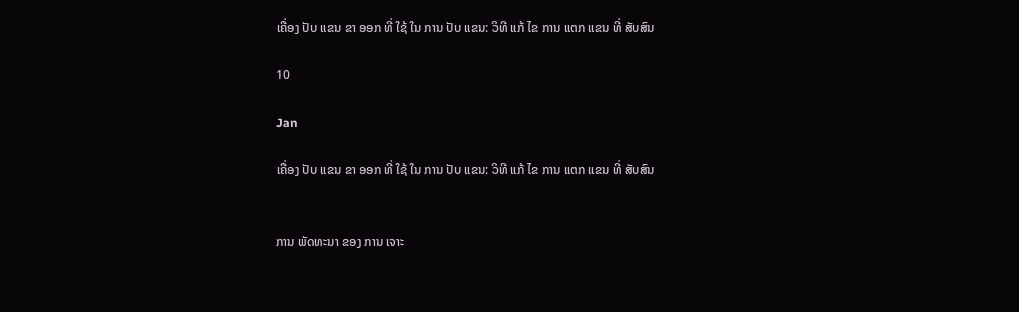ເຄື່ອງ ປັບ ແຂນ ຂາ ອອກ ທີ່ ໃຊ້ ໃນ ການ ປັບ ແຂນ: ວິທີ ແກ້ ໄຂ ການ ແຕກ ແຂນ ທີ່ ສັບສົນ

10

Jan

ເຄື່ອງ ປັບ ແຂນ ຂາ ອອກ ທີ່ ໃຊ້ ໃນ ການ ປັບ ແຂນ: ວິທີ ແກ້ ໄຂ ການ ແຕກ ແຂນ ທີ່ ສັບສົນ


ການ ພັດທະນາ ຂອງ ການ ເຈາະ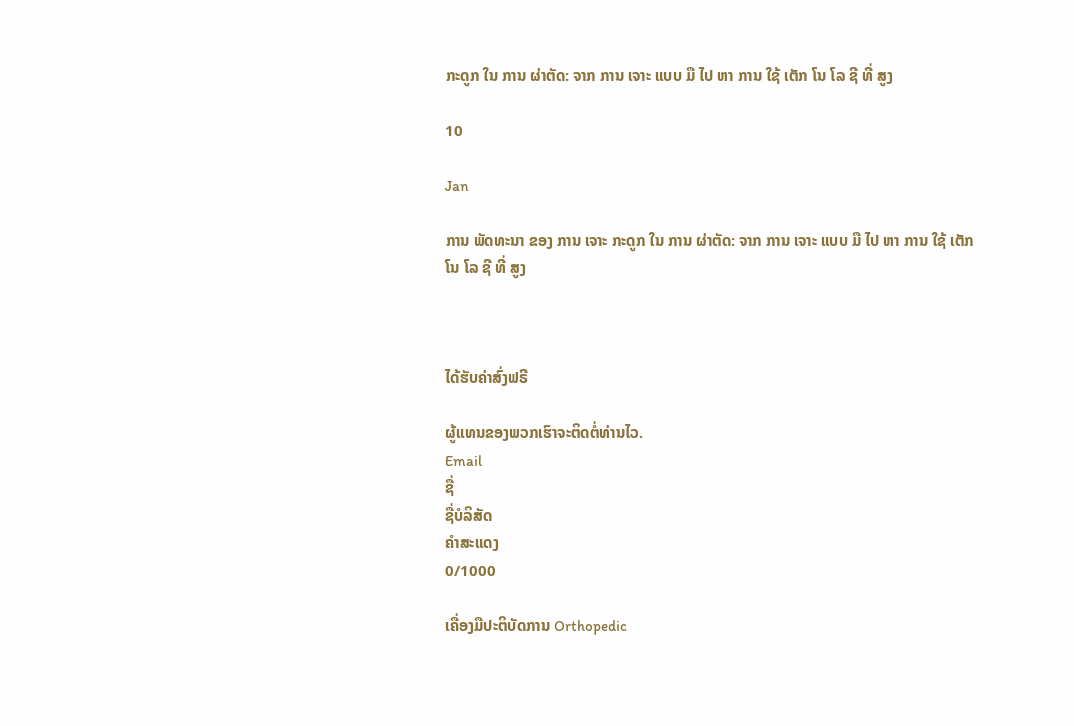ກະດູກ ໃນ ການ ຜ່າຕັດ: ຈາກ ການ ເຈາະ ແບບ ມື ໄປ ຫາ ການ ໃຊ້ ເຕັກ ໂນ ໂລ ຊີ ທີ່ ສູງ

10

Jan

ການ ພັດທະນາ ຂອງ ການ ເຈາະ ກະດູກ ໃນ ການ ຜ່າຕັດ: ຈາກ ການ ເຈາະ ແບບ ມື ໄປ ຫາ ການ ໃຊ້ ເຕັກ ໂນ ໂລ ຊີ ທີ່ ສູງ



ໄດ້ຮັບຄ່າສົ່ງຟຣີ

ຜູ້ແທນຂອງພວກເຮົາຈະຕິດຕໍ່ທ່ານໄວ.
Email
ຊື່
ຊື່ບໍລິສັດ
ຄຳສະແດງ
0/1000

ເຄື່ອງມືປະຕິບັດການ Orthopedic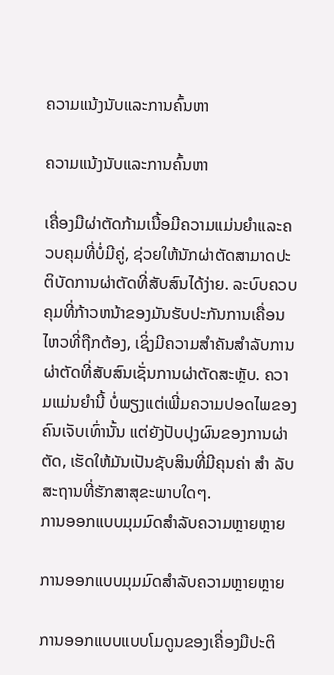ຄວາມແນ້ງນັບແລະການຄົ້ນຫາ

ຄວາມແນ້ງນັບແລະການຄົ້ນຫາ

ເຄື່ອງມືຜ່າຕັດກ້າມເນື້ອມີຄວາມແມ່ນຍໍາແລະຄວບຄຸມທີ່ບໍ່ມີຄູ່, ຊ່ວຍໃຫ້ນັກຜ່າຕັດສາມາດປະຕິບັດການຜ່າຕັດທີ່ສັບສົນໄດ້ງ່າຍ. ລະບົບຄວບຄຸມທີ່ກ້າວຫນ້າຂອງມັນຮັບປະກັນການເຄື່ອນໄຫວທີ່ຖືກຕ້ອງ, ເຊິ່ງມີຄວາມສໍາຄັນສໍາລັບການຜ່າຕັດທີ່ສັບສົນເຊັ່ນການຜ່າຕັດສະຫຼັບ. ຄວາມແມ່ນຍໍານີ້ ບໍ່ພຽງແຕ່ເພີ່ມຄວາມປອດໄພຂອງຄົນເຈັບເທົ່ານັ້ນ ແຕ່ຍັງປັບປຸງຜົນຂອງການຜ່າຕັດ, ເຮັດໃຫ້ມັນເປັນຊັບສິນທີ່ມີຄຸນຄ່າ ສໍາ ລັບສະຖານທີ່ຮັກສາສຸຂະພາບໃດໆ.
ການອອກແບບມຸມມົດສຳລັບຄວາມຫຼາຍຫຼາຍ

ການອອກແບບມຸມມົດສຳລັບຄວາມຫຼາຍຫຼາຍ

ການອອກແບບແບບໂມດູນຂອງເຄື່ອງມືປະຕິ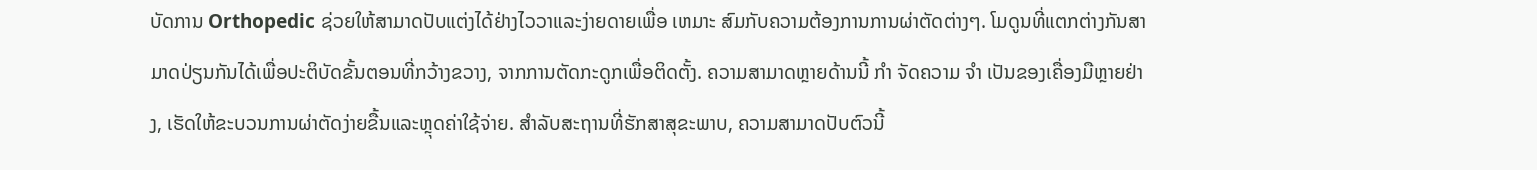ບັດການ Orthopedic ຊ່ວຍໃຫ້ສາມາດປັບແຕ່ງໄດ້ຢ່າງໄວວາແລະງ່າຍດາຍເພື່ອ ເຫມາະ ສົມກັບຄວາມຕ້ອງການການຜ່າຕັດຕ່າງໆ. ໂມດູນທີ່ແຕກຕ່າງກັນສາມາດປ່ຽນກັນໄດ້ເພື່ອປະຕິບັດຂັ້ນຕອນທີ່ກວ້າງຂວາງ, ຈາກການຕັດກະດູກເພື່ອຕິດຕັ້ງ. ຄວາມສາມາດຫຼາຍດ້ານນີ້ ກໍາ ຈັດຄວາມ ຈໍາ ເປັນຂອງເຄື່ອງມືຫຼາຍຢ່າງ, ເຮັດໃຫ້ຂະບວນການຜ່າຕັດງ່າຍຂື້ນແລະຫຼຸດຄ່າໃຊ້ຈ່າຍ. ສໍາລັບສະຖານທີ່ຮັກສາສຸຂະພາບ, ຄວາມສາມາດປັບຕົວນີ້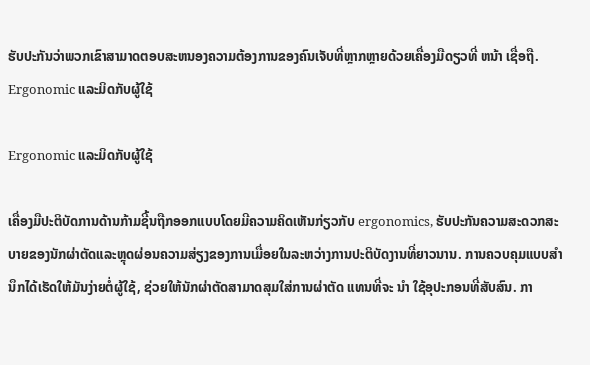ຮັບປະກັນວ່າພວກເຂົາສາມາດຕອບສະຫນອງຄວາມຕ້ອງການຂອງຄົນເຈັບທີ່ຫຼາກຫຼາຍດ້ວຍເຄື່ອງມືດຽວທີ່ ຫນ້າ ເຊື່ອຖື.
Ergonomic ແລະມິດກັບຜູ້ໃຊ້

Ergonomic ແລະມິດກັບຜູ້ໃຊ້

ເຄື່ອງມືປະຕິບັດການດ້ານກ້າມຊີ້ນຖືກອອກແບບໂດຍມີຄວາມຄິດເຫັນກ່ຽວກັບ ergonomics, ຮັບປະກັນຄວາມສະດວກສະບາຍຂອງນັກຜ່າຕັດແລະຫຼຸດຜ່ອນຄວາມສ່ຽງຂອງການເມື່ອຍໃນລະຫວ່າງການປະຕິບັດງານທີ່ຍາວນານ. ການຄວບຄຸມແບບສໍານຶກໄດ້ເຮັດໃຫ້ມັນງ່າຍຕໍ່ຜູ້ໃຊ້, ຊ່ວຍໃຫ້ນັກຜ່າຕັດສາມາດສຸມໃສ່ການຜ່າຕັດ ແທນທີ່ຈະ ນໍາ ໃຊ້ອຸປະກອນທີ່ສັບສົນ. ກາ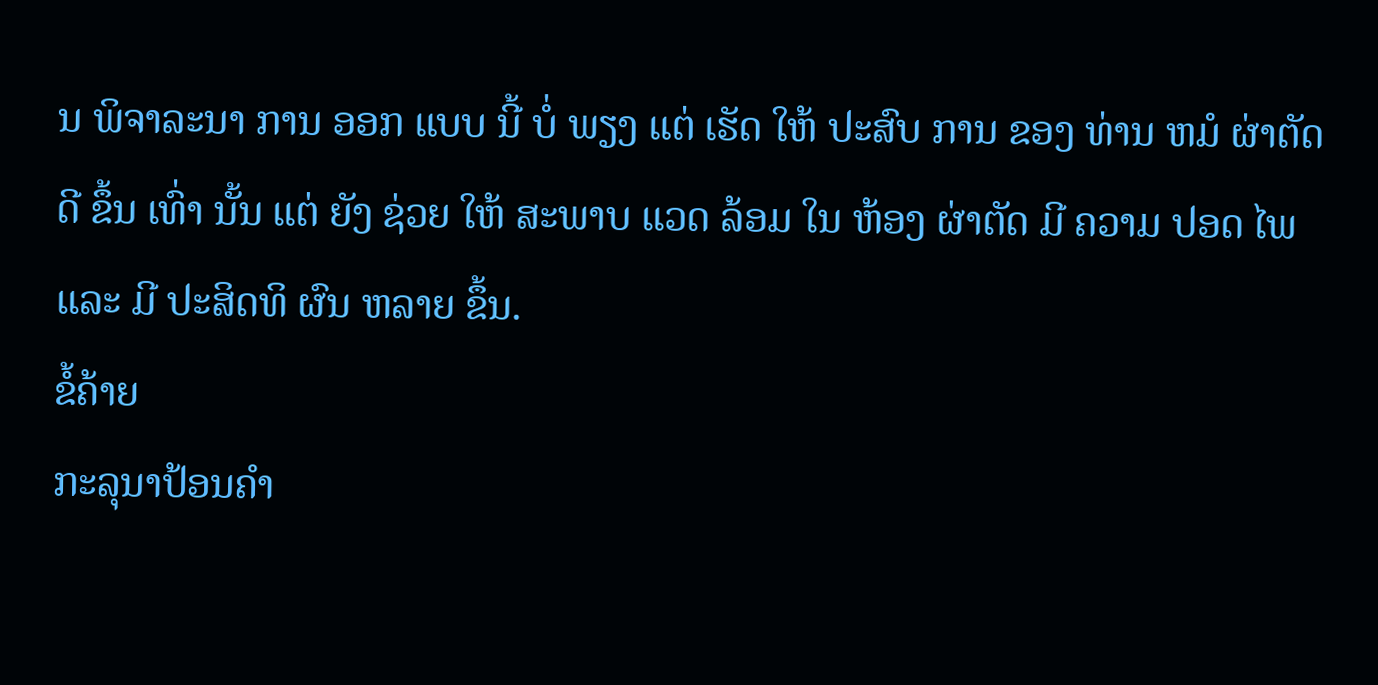ນ ພິຈາລະນາ ການ ອອກ ແບບ ນີ້ ບໍ່ ພຽງ ແຕ່ ເຮັດ ໃຫ້ ປະສົບ ການ ຂອງ ທ່ານ ຫມໍ ຜ່າຕັດ ດີ ຂຶ້ນ ເທົ່າ ນັ້ນ ແຕ່ ຍັງ ຊ່ວຍ ໃຫ້ ສະພາບ ແວດ ລ້ອມ ໃນ ຫ້ອງ ຜ່າຕັດ ມີ ຄວາມ ປອດ ໄພ ແລະ ມີ ປະສິດທິ ຜົນ ຫລາຍ ຂຶ້ນ.
ຂໍ້ຄ້າຍ
ກະລຸນາປ້ອນຄຳ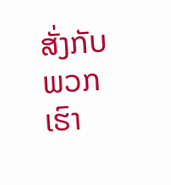ສັ່ງກັບພວກເຮົາ